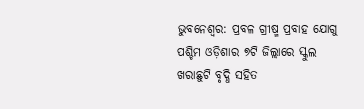ଭୁବନେଶ୍ୱର: ପ୍ରବଳ ଗ୍ରୀଷ୍ମ ପ୍ରବାହ ଯୋଗୁ ପଶ୍ଚିମ ଓଡ଼ିଶାର ୭ଟି ଜିଲ୍ଲାରେ ସ୍କୁଲ ଖରାଛୁଟି ବୃଦ୍ଧି ସହିତ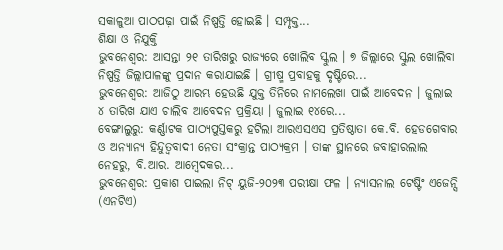ସକାଳୁଆ ପାଠପଢ଼ା ପାଇଁ ନିଷ୍ପତ୍ତି ହୋଇଛି । ସମ୍ପୃକ୍ତ...
ଶିକ୍ଷା ଓ ନିଯୁକ୍ତି
ଭୁବନେଶ୍ୱର: ଆସନ୍ତା ୨୧ ତାରିଖରୁ ରାଜ୍ୟରେ ଖୋଲିବ ସ୍କୁଲ । ୭ ଜିଲ୍ଲାରେ ସ୍କୁଲ ଖୋଲିବା ନିଷ୍ପତ୍ତି ଜିଲ୍ଲାପାଳଙ୍କୁ ପ୍ରଦାନ କରାଯାଇଛି । ଗ୍ରୀଷ୍ମ ପ୍ରବାହକୁ ଦୃଷ୍ଟିରେ...
ଭୁବନେଶ୍ବର: ଆଜିଠୁ ଆରମ୍ଭ ହେଉଛି ଯୁକ୍ତ ତିନିରେ ନାମଲେଖା ପାଇଁ ଆବେଦନ । ଜୁଲାଇ ୪ ତାରିଖ ଯାଏ ଚାଲିବ ଆବେଦନ ପ୍ରକ୍ରିୟା । ଜୁଲାଇ ୧୪ରେ...
ବେଙ୍ଗାଲୁରୁ: କର୍ଣ୍ଣାଟକ ପାଠ୍ୟପୁସ୍ତକରୁ ହଟିଲା ଆରଏସଏସ ପ୍ରତିଷ୍ଠାତା କେ.ବି. ହେଡଗେବାର ଓ ଅନ୍ୟାନ୍ୟ ହିନ୍ଦୁତ୍ବବାଦୀ ନେତା ସଂକ୍ରାନ୍ତ ପାଠ୍ୟକ୍ରମ । ତାଙ୍କ ସ୍ଥାନରେ ଜବାହାରଲାଲ ନେହରୁ, ବି.ଆର. ଆମ୍ବେଦକର...
ଭୁବନେଶ୍ୱର: ପ୍ରକାଶ ପାଇଲା ନିଟ୍ ୟୁଜି-୨୦୨୩ ପରୀକ୍ଷା ଫଳ । ନ୍ୟାସନାଲ ଟେଷ୍ଟିଂ ଏଜେନ୍ସି (ଏନଟିଏ)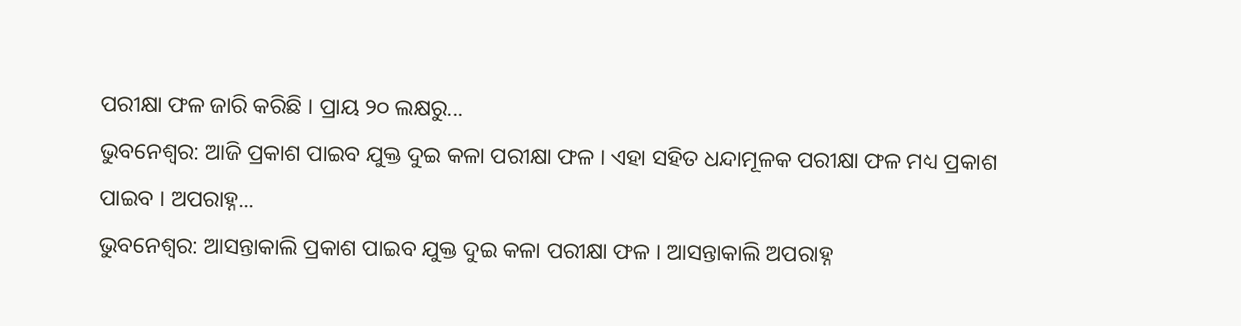ପରୀକ୍ଷା ଫଳ ଜାରି କରିଛି । ପ୍ରାୟ ୨୦ ଲକ୍ଷରୁ...
ଭୁବନେଶ୍ବର: ଆଜି ପ୍ରକାଶ ପାଇବ ଯୁକ୍ତ ଦୁଇ କଳା ପରୀକ୍ଷା ଫଳ । ଏହା ସହିତ ଧନ୍ଦାମୂଳକ ପରୀକ୍ଷା ଫଳ ମଧ୍ୟ ପ୍ରକାଶ ପାଇବ । ଅପରାହ୍ନ...
ଭୁବନେଶ୍ୱର: ଆସନ୍ତାକାଲି ପ୍ରକାଶ ପାଇବ ଯୁକ୍ତ ଦୁଇ କଳା ପରୀକ୍ଷା ଫଳ । ଆସନ୍ତାକାଲି ଅପରାହ୍ନ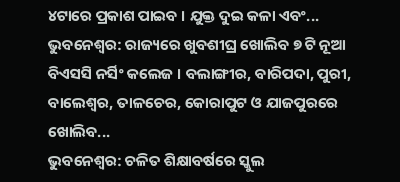୪ଟାରେ ପ୍ରକାଶ ପାଇବ । ଯୁକ୍ତ ଦୁଇ କଳା ଏବଂ...
ଭୁବନେଶ୍ୱର: ରାଜ୍ୟରେ ଖୁବଶୀଘ୍ର ଖୋଲିବ ୭ ଟି ନୂଆ ବିଏସସି ନର୍ସିଂ କଲେଜ । ବଲାଙ୍ଗୀର, ବାରିପଦା, ପୁରୀ, ବାଲେଶ୍ୱର, ତାଳଚେର, କୋରାପୁଟ ଓ ଯାଜପୁରରେ ଖୋଲିବ...
ଭୁବନେଶ୍ୱର: ଚଳିତ ଶିକ୍ଷାବର୍ଷରେ ସ୍କୁଲ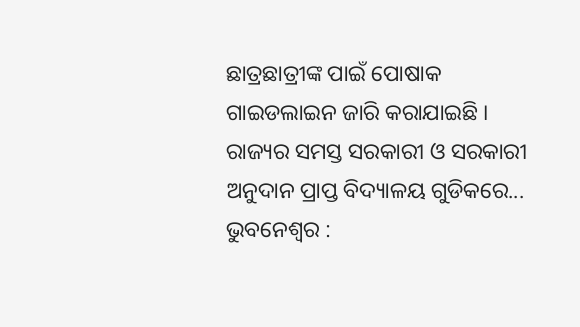ଛାତ୍ରଛାତ୍ରୀଙ୍କ ପାଇଁ ପୋଷାକ ଗାଇଡଲାଇନ ଜାରି କରାଯାଇଛି । ରାଜ୍ୟର ସମସ୍ତ ସରକାରୀ ଓ ସରକାରୀ ଅନୁଦାନ ପ୍ରାପ୍ତ ବିଦ୍ୟାଳୟ ଗୁଡିକରେ...
ଭୁବନେଶ୍ୱର :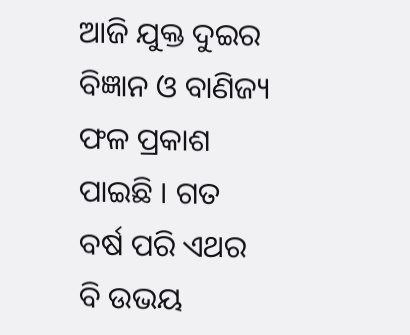ଆଜି ଯୁକ୍ତ ଦୁଇର ବିଜ୍ଞାନ ଓ ବାଣିଜ୍ୟ ଫଳ ପ୍ରକାଶ ପାଇଛି । ଗତ ବର୍ଷ ପରି ଏଥର ବି ଉଭୟ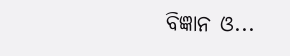ବିଜ୍ଞାନ ଓ...